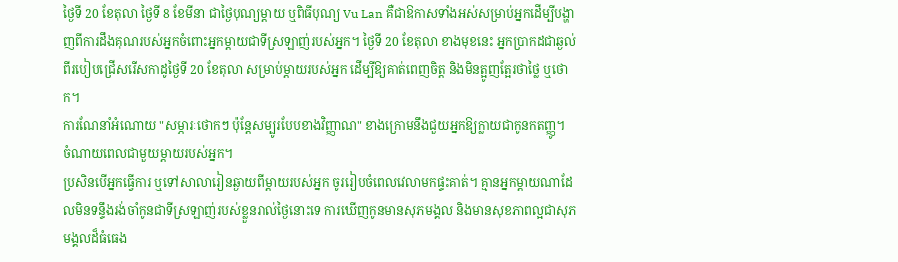ថ្ងៃទី 20 ខែតុលា ថ្ងៃទី 8 ខែមីនា ជាថ្ងៃបុណ្យម្ដាយ ឬពិធីបុណ្យ Vu Lan គឺជាឱកាសទាំងអស់សម្រាប់អ្នកដើម្បីបង្ហាញពីការដឹងគុណរបស់អ្នកចំពោះអ្នកម្ដាយជាទីស្រឡាញ់របស់អ្នក។ ថ្ងៃទី 20 ខែតុលា ខាងមុខនេះ អ្នកប្រាកដជាឆ្ងល់ពីរបៀបជ្រើសរើសកាដូថ្ងៃទី 20 ខែតុលា សម្រាប់ម្តាយរបស់អ្នក ដើម្បីឱ្យគាត់ពេញចិត្ត និងមិនត្អូញត្អែរថាថ្លៃ ឬថោក។
ការណែនាំអំណោយ "សម្ភារៈថោកៗ ប៉ុន្តែសម្បូរបែបខាងវិញ្ញាណ" ខាងក្រោមនឹងជួយអ្នកឱ្យក្លាយជាកូនកតញ្ញូ។
ចំណាយពេលជាមួយម្តាយរបស់អ្នក។
ប្រសិនបើអ្នកធ្វើការ ឬទៅសាលារៀនឆ្ងាយពីម្តាយរបស់អ្នក ចូររៀបចំពេលវេលាមកផ្ទះគាត់។ គ្មានអ្នកម្តាយណាដែលមិនទន្ទឹងរង់ចាំកូនជាទីស្រឡាញ់របស់ខ្លួនរាល់ថ្ងៃនោះទេ ការឃើញកូនមានសុភមង្គល និងមានសុខភាពល្អជាសុភមង្គលដ៏ធំធេង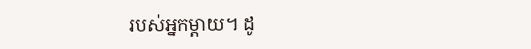របស់អ្នកម្តាយ។ ដូ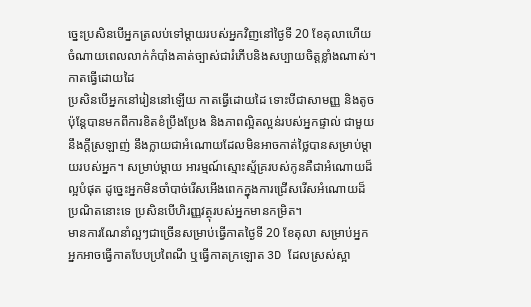ច្នេះប្រសិនបើអ្នកត្រលប់ទៅម្តាយរបស់អ្នកវិញនៅថ្ងៃទី 20 ខែតុលាហើយចំណាយពេលលាក់កំបាំងគាត់ច្បាស់ជារំភើបនិងសប្បាយចិត្តខ្លាំងណាស់។
កាតធ្វើដោយដៃ
ប្រសិនបើអ្នកនៅរៀននៅឡើយ កាតធ្វើដោយដៃ ទោះបីជាសាមញ្ញ និងតូច ប៉ុន្តែបានមកពីការខិតខំប្រឹងប្រែង និងភាពល្អិតល្អន់របស់អ្នកផ្ទាល់ ជាមួយនឹងក្តីស្រឡាញ់ នឹងក្លាយជាអំណោយដែលមិនអាចកាត់ថ្លៃបានសម្រាប់ម្តាយរបស់អ្នក។ សម្រាប់ម្តាយ អារម្មណ៍ស្មោះស្ម័គ្ររបស់កូនគឺជាអំណោយដ៏ល្អបំផុត ដូច្នេះអ្នកមិនចាំបាច់រើសអើងពេកក្នុងការជ្រើសរើសអំណោយដ៏ប្រណិតនោះទេ ប្រសិនបើហិរញ្ញវត្ថុរបស់អ្នកមានកម្រិត។
មានការណែនាំល្អៗជាច្រើនសម្រាប់ធ្វើកាតថ្ងៃទី 20 ខែតុលា សម្រាប់អ្នក អ្នកអាចធ្វើកាតបែបប្រពៃណី ឬធ្វើកាតក្រឡោត 3D ដែលស្រស់ស្អា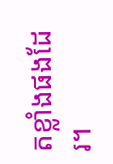តខ្លាំងផងដែរ។